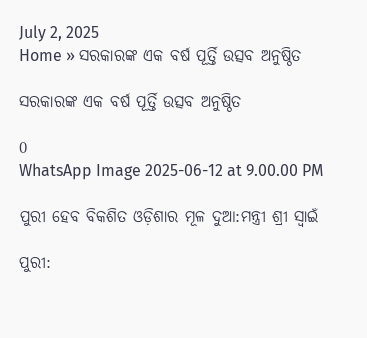July 2, 2025
Home » ସରକାରଙ୍କ ଏକ ବର୍ଷ ପୂର୍ତ୍ତି ଉତ୍ସବ ଅନୁଷ୍ଠିତ

ସରକାରଙ୍କ ଏକ ବର୍ଷ ପୂର୍ତ୍ତି ଉତ୍ସବ ଅନୁଷ୍ଠିତ

0
WhatsApp Image 2025-06-12 at 9.00.00 PM

ପୁରୀ ହେବ ବିକଶିତ ଓଡ଼ିଶାର ମୂଳ ଦୁଆ:ମନ୍ତ୍ରୀ ଶ୍ରୀ ସ୍ବାଇଁ

ପୁରୀ: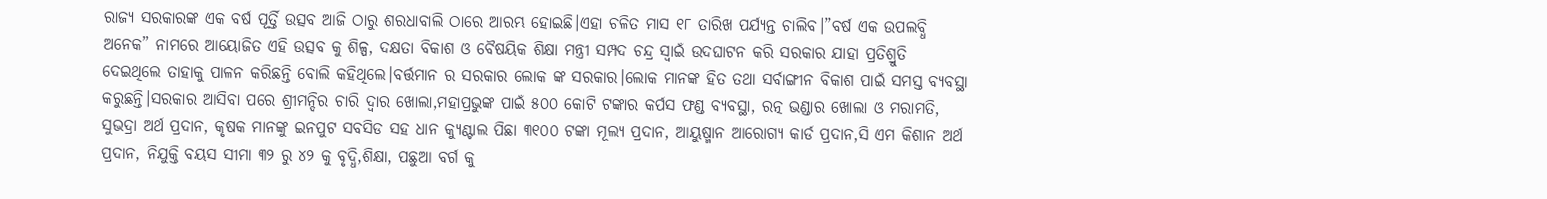ରାଜ୍ୟ ସରକାରଙ୍କ ଏକ ବର୍ଷ ପୂର୍ତ୍ତି ଉତ୍ସବ ଆଜି ଠାରୁ ଶରଧାବାଲି ଠାରେ ଆରମ୍ଭ ହୋଇଛି।ଏହା ଚଳିତ ମାସ ୧୮ ତାରିଖ ପର୍ଯ୍ୟନ୍ତ ଚାଲିବ।”ବର୍ଷ ଏକ ଉପଲବ୍ଧି ଅନେକ” ନାମରେ ଆୟୋଜିତ ଏହି ଉତ୍ସବ କୁ ଶିଳ୍ପ, ଦକ୍ଷତା ବିକାଶ ଓ ବୈଷୟିକ ଶିକ୍ଷା ମନ୍ତ୍ରୀ ସମ୍ପଦ ଚନ୍ଦ୍ର ସ୍ବାଇଁ ଉଦଘାଟନ କରି ସରକାର ଯାହା ପ୍ରତିଶ୍ରୁତି ଦେଇଥିଲେ ତାହାକୁ ପାଳନ କରିଛନ୍ତି ବୋଲି କହିଥିଲେ।ବର୍ତ୍ତମାନ ର ସରକାର ଲୋକ ଙ୍କ ସରକାର।ଲୋକ ମାନଙ୍କ ହିତ ତଥା ସର୍ବାଙ୍ଗୀନ ବିକାଶ ପାଇଁ ସମସ୍ତ ବ୍ୟବସ୍ଥା କରୁଛନ୍ତି।ସରକାର ଆସିବା ପରେ ଶ୍ରୀମନ୍ଦିର ଚାରି ଦ୍ବାର ଖୋଲା,ମହାପ୍ରଭୁଙ୍କ ପାଇଁ ୫୦୦ କୋଟି ଟଙ୍କାର କର୍ପସ ଫଣ୍ଡ ବ୍ୟବସ୍ଥା, ରତ୍ନ ଭଣ୍ଡାର ଖୋଲା ଓ ମରାମତି, ସୁଭଦ୍ରା ଅର୍ଥ ପ୍ରଦାନ, କୃଷକ ମାନଙ୍କୁ ଇନପୁଟ ସବସିଡ ସହ ଧାନ କ୍ୟୁଣ୍ଟାଲ ପିଛା ୩୧୦୦ ଟଙ୍କା ମୂଲ୍ୟ ପ୍ରଦାନ, ଆୟୁଷ୍ମାନ ଆରୋଗ୍ୟ କାର୍ଡ ପ୍ରଦାନ,ସି ଏମ କିଶାନ ଅର୍ଥ ପ୍ରଦାନ, ନିଯୁକ୍ତି ବୟସ ସୀମା ୩୨ ରୁ ୪୨ କୁ ବୃଦ୍ଧି,ଶିକ୍ଷା, ପଛୁଆ ବର୍ଗ କୁ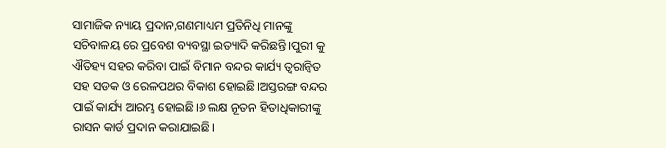ସାମାଜିକ ନ୍ୟାୟ ପ୍ରଦାନ,ଗଣମାଧ୍ୟମ ପ୍ରତିନିଧି ମାନଙ୍କୁ ସଚିବାଳୟ ରେ ପ୍ରବେଶ ବ୍ୟବସ୍ଥା ଇତ୍ୟାଦି କରିଛନ୍ତି।ପୁରୀ କୁ ଐତିହ୍ୟ ସହର କରିବା ପାଇଁ ବିମାନ ବନ୍ଦର କାର୍ଯ୍ୟ ତ୍ବରାନ୍ବିତ ସହ ସଡକ ଓ ରେଳପଥର ବିକାଶ ହୋଇଛି।ଅସ୍ତରଙ୍ଗ ବନ୍ଦର ପାଇଁ କାର୍ଯ୍ୟ ଆରମ୍ଭ ହୋଇଛି।୬ ଲକ୍ଷ ନୂତନ ହିତାଧିକାରୀଙ୍କୁ ରାସନ କାର୍ଡ ପ୍ରଦାନ କରାଯାଇଛି।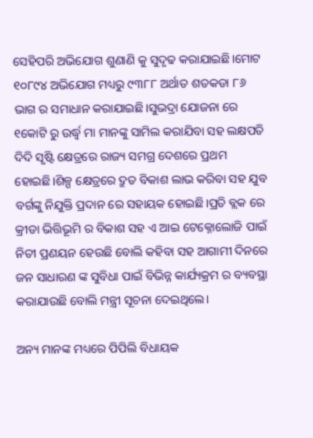ସେହିପରି ଅଭିଯୋଗ ଶୁଣାଣି କୁ ସୁଦୃଢ କରାଯାଇଛି।ମୋଟ ୧୦୮୯୪ ଅଭିଯୋଗ ମଧ୍ୟରୁ ୯୩୮୮ ଅର୍ଥାତ ଶତକଡା ୮୬ ଭାଗ ର ସମାଧାନ କରାଯାଇଛି।ସୁଭଦ୍ରା ଯୋଜନା ରେ ୧କୋଟି ରୁ ଉର୍ଦ୍ଧ୍ବ ମା ମାନଙ୍କୁ ସାମିଲ କରାଯିବା ସହ ଲକ୍ଷପତି ଦିଦି ସୃଷ୍ଟି କ୍ଷେତ୍ରରେ ରାଜ୍ୟ ସମଗ୍ର ଦେଶରେ ପ୍ରଥମ ହୋଇଛି।ଶିଳ୍ପ କ୍ଷେତ୍ରରେ ଦ୍ରୁତ ବିକାଶ ଲାଭ କରିବା ସହ ଯୁବ ବର୍ଗଙ୍କୁ ନିଯୁକ୍ତି ପ୍ରଦାନ ରେ ସହାୟକ ହୋଇଛି।ପ୍ରତି ବ୍ଲକ ରେ କ୍ରୀଡା ଭିତ୍ତିଭୂମି ର ବିକାଶ ସହ ଏ ଆଇ ଟେକ୍ନୋଲୋଜି ପାଇଁ ନିତୀ ପ୍ରଣୟନ ହେଉଛି ବୋଲି କହିବା ସହ ଆଗାମୀ ଦିନରେ ଜନ ସାଧାରଣ ଙ୍କ ସୁବିଧା ପାଇଁ ବିଭିନ୍ନ କାର୍ଯ୍ୟକ୍ରମ ର ବ୍ୟବସ୍ଥା କରାଯାଉଛି ବୋଲି ମନ୍ତ୍ରୀ ସୂଚନା ଦେଇଥିଲେ।

ଅନ୍ୟ ମାନଙ୍କ ମଧ୍ୟରେ ପିପିଲି ବିଧାୟକ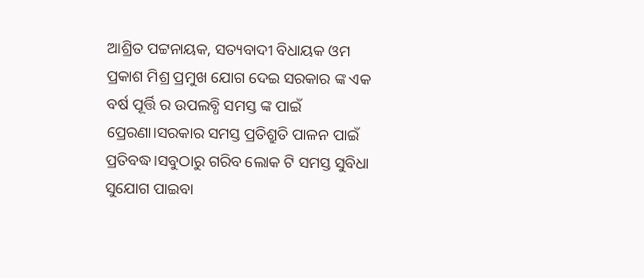ଆଶ୍ରିତ ପଟ୍ଟନାୟକ, ସତ୍ୟବାଦୀ ବିଧାୟକ ଓମ ପ୍ରକାଶ ମିଶ୍ର ପ୍ରମୁଖ ଯୋଗ ଦେଇ ସରକାର ଙ୍କ ଏକ ବର୍ଷ ପୂର୍ତ୍ତି ର ଉପଲବ୍ଧି ସମସ୍ତ ଙ୍କ ପାଇଁ ପ୍ରେରଣା।ସରକାର ସମସ୍ତ ପ୍ରତିଶ୍ରୁତି ପାଳନ ପାଇଁ ପ୍ରତିବଦ୍ଧ।ସବୁଠାରୁ ଗରିବ ଲୋକ ଟି ସମସ୍ତ ସୁବିଧା ସୁଯୋଗ ପାଇବା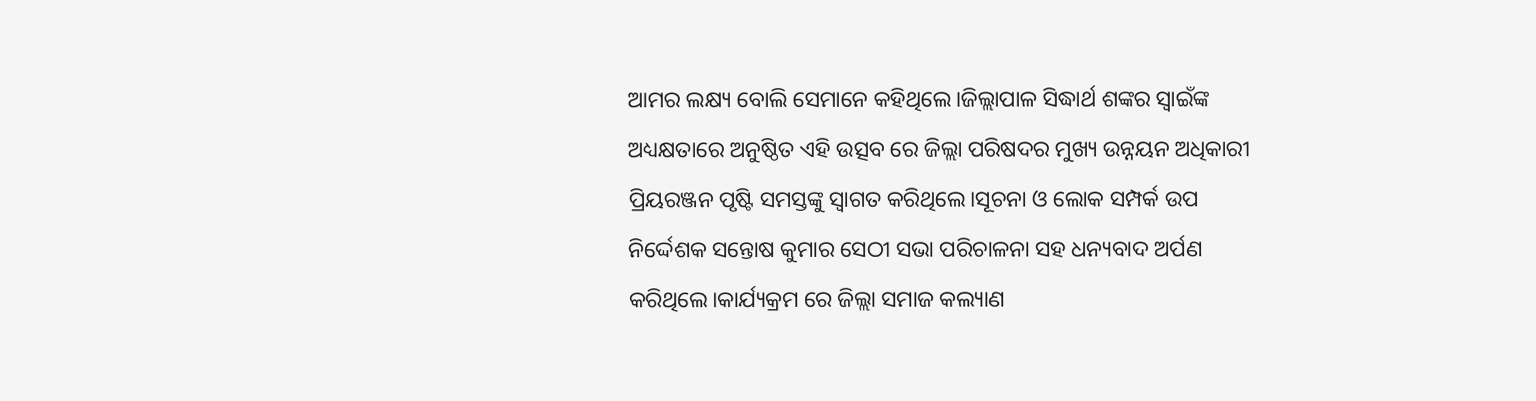ଆମର ଲକ୍ଷ୍ୟ ବୋଲି ସେମାନେ କହିଥିଲେ।ଜିଲ୍ଲାପାଳ ସିଦ୍ଧାର୍ଥ ଶଙ୍କର ସ୍ବାଇଁଙ୍କ ଅଧ୍ୟକ୍ଷତାରେ ଅନୁଷ୍ଠିତ ଏହି ଉତ୍ସବ ରେ ଜିଲ୍ଲା ପରିଷଦର ମୁଖ୍ୟ ଉନ୍ନୟନ ଅଧିକାରୀ ପ୍ରିୟରଞ୍ଜନ ପୃଷ୍ଟି ସମସ୍ତଙ୍କୁ ସ୍ବାଗତ କରିଥିଲେ।ସୂଚନା ଓ ଲୋକ ସମ୍ପର୍କ ଉପ ନିର୍ଦ୍ଦେଶକ ସନ୍ତୋଷ କୁମାର ସେଠୀ ସଭା ପରିଚାଳନା ସହ ଧନ୍ୟବାଦ ଅର୍ପଣ କରିଥିଲେ।କାର୍ଯ୍ୟକ୍ରମ ରେ ଜିଲ୍ଲା ସମାଜ କଲ୍ୟାଣ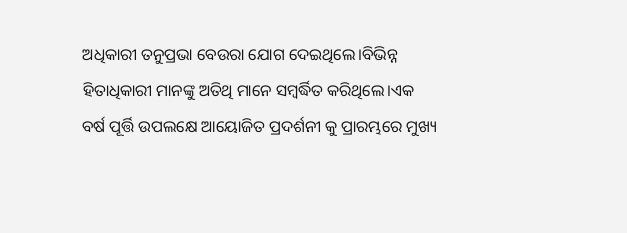ଅଧିକାରୀ ତନୁପ୍ରଭା ବେଉରା ଯୋଗ ଦେଇଥିଲେ।ବିଭିନ୍ନ ହିତାଧିକାରୀ ମାନଙ୍କୁ ଅତିଥି ମାନେ ସମ୍ବର୍ଦ୍ଧିତ କରିଥିଲେ।ଏକ ବର୍ଷ ପୂର୍ତ୍ତି ଉପଲକ୍ଷେ ଆୟୋଜିତ ପ୍ରଦର୍ଶନୀ କୁ ପ୍ରାରମ୍ଭରେ ମୁଖ୍ୟ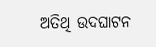ଅତିଥି ଉଦଘାଟନ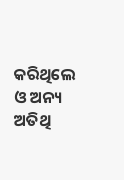କରିଥିଲେ ଓ ଅନ୍ୟ ଅତିଥି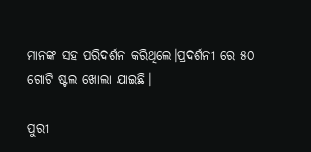ମାନଙ୍କ ସହ ପରିଦର୍ଶନ କରିଥିଲେ।ପ୍ରଦର୍ଶନୀ ରେ ୫୦ ଗୋଟି ଷ୍ଟଲ ଖୋଲା ଯାଇଛି।

ପୁରୀ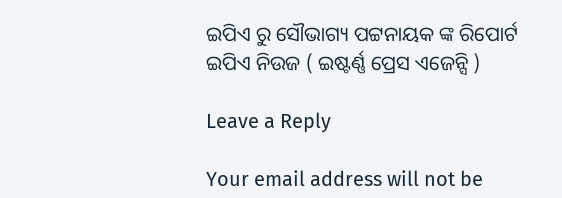ଇପିଏ ରୁ ସୌଭାଗ୍ୟ ପଟ୍ଟନାୟକ ଙ୍କ ରିପୋର୍ଟ
ଇପିଏ ନିଉଜ ( ଇଷ୍ଟର୍ଣ୍ଣ ପ୍ରେସ ଏଜେନ୍ସି )

Leave a Reply

Your email address will not be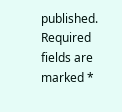published. Required fields are marked *